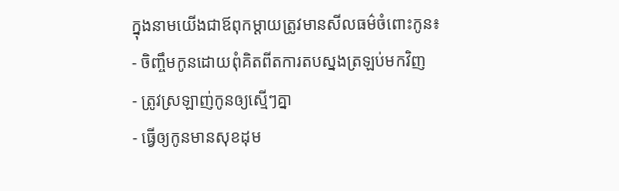ក្នុងនាមយើងជាឪពុកម្តាយត្រូវមានសីលធម៌ចំពោះកូន៖
- ចិញ្ចឹមកូនដោយពុំគិតពីតការតបស្នងត្រឡប់មកវិញ
- ត្រូវស្រឡាញ់កូនឲ្យស្មើៗគ្នា
- ធ្វើឲ្យកូនមានសុខដុម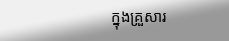ក្នុងគ្រួសារ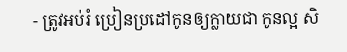- ត្រូវអប់រំ ប្រៀនប្រដៅកូនឲ្យក្លាយជា កូនល្អ សិ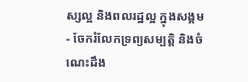ស្សល្អ និងពលរដ្ឋល្អ ក្នុងសង្គម
- ចែករំលែកទ្រព្យសម្បត្តិ និងចំណេះដឹង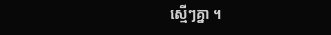ស្មើៗគ្នា ។